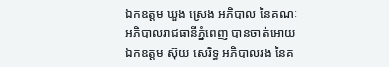ឯកឧត្តម ឃួង ស្រេង អភិបាល នៃគណៈអភិបាលរាជធានីភ្នំពេញ បានចាត់អោយ ឯកឧត្តម ស៊ុយ សេរិទ្ធ អភិបាលរង នៃគ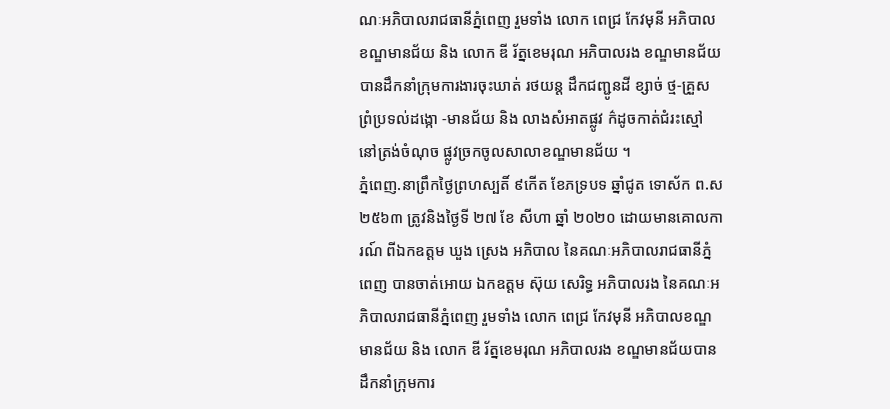ណៈអភិបាលរាជធានីភ្នំពេញ រួមទាំង លោក ពេជ្រ កែវមុនី អភិបាលខណ្ឌមានជ័យ និង លោក ឌី រ័ត្នខេមរុណ អភិបាលរង ខណ្ឌមានជ័យបានដឹកនាំក្រុមការងារចុះឃាត់ រថយន្ត ដឹកជញ្ជូនដី ខ្សាច់ ថ្ម-គ្រួស ព្រំប្រទល់ដង្កោ -មានជ័យ និង លាងសំអាតផ្លូវ ក៌ដូចកាត់ជំរះស្មៅ នៅត្រង់ចំណុច ផ្លូវច្រកចូលសាលាខណ្ឌមានជ័យ ។
ភ្នំពេញ.នាព្រឹកថ្ងៃព្រហស្បតិ៍ ៩កើត ខែភទ្របទ ឆ្នាំជូត ទោស័ក ព.ស ២៥៦៣ ត្រូវនិងថ្ងៃទី ២៧ ខែ សីហា ឆ្នាំ ២០២០ ដោយមានគោលការណ៍ ពីឯកឧត្តម ឃួង ស្រេង អភិបាល នៃគណៈអភិបាលរាជធានីភ្នំពេញ បានចាត់អោយ ឯកឧត្តម ស៊ុយ សេរិទ្ធ អភិបាលរង នៃគណៈអភិបាលរាជធានីភ្នំពេញ រួមទាំង លោក ពេជ្រ កែវមុនី អភិបាលខណ្ឌមានជ័យ និង លោក ឌី រ័ត្នខេមរុណ អភិបាលរង ខណ្ឌមានជ័យបានដឹកនាំក្រុមការ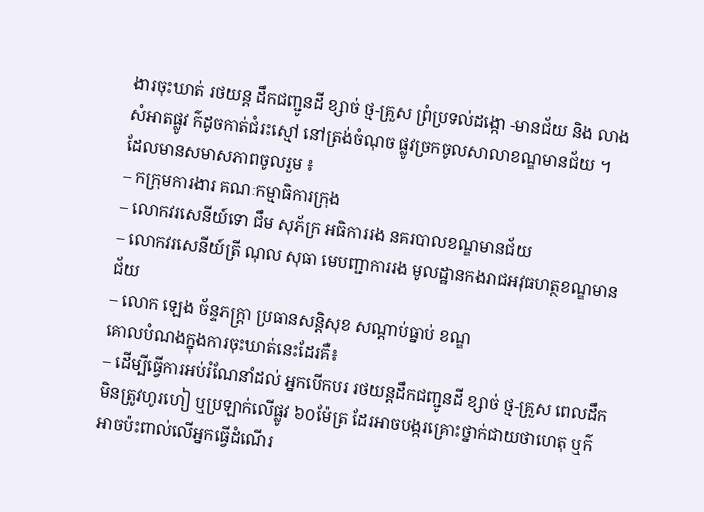ងារចុះឃាត់ រថយន្ត ដឹកជញ្ជូនដី ខ្សាច់ ថ្ម-គ្រួស ព្រំប្រទល់ដង្កោ -មានជ័យ និង លាងសំអាតផ្លូវ ក៌ដូចកាត់ជំរះស្មៅ នៅត្រង់ចំណុច ផ្លូវច្រកចូលសាលាខណ្ឌមានជ័យ ។
ដែលមានសមាសភាពចូលរួម ៖
– កក្រុមការងារ គណៈកម្មាធិការក្រុង
– លោកវរសេនីយ៍ទោ ជឹម សុភ័ក្រ អធិការរង នគរបាលខណ្ឌមានជ័យ
– លោកវរសេនីយ៍ត្រី ណុល សុធា មេបញ្ជាការរង មូលដ្ឋានកងរាជអវុធហត្ថខណ្ឌមានជ័យ
– លោក ឡេង ច័ន្ទភក្រ្តា ប្រធានសន្តិសុខ សណ្តាប់ធ្នាប់ ខណ្ឌ
គោលបំណងក្នុងការចុះឃាត់នេះដែរគឺ៖
– ដើម្បីធ្វើការអប់រំណែនាំដល់ អ្នកបើកបរ រថយន្តដឹកជញ្ជូនដី ខ្សាច់ ថ្ម-គ្រួស ពេលដឹកមិនត្រូវហូរហៀ ឬប្រឡាក់លើផ្លូវ ៦០ម៉ែត្រ ដែរអាចបង្ករគ្រោះថ្នាក់ជាយថាហេតុ ឬក៌អាចប៉ះពាល់លើអ្នកធ្វើដំណើរ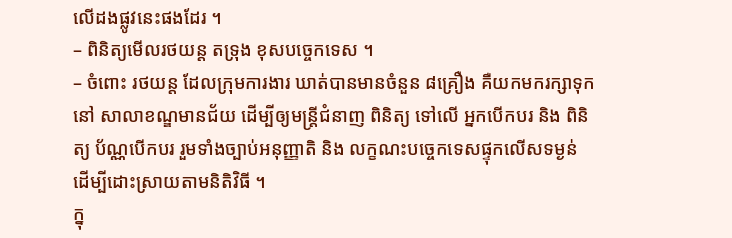លើដងផ្លូវនេះផងដែរ ។
– ពិនិត្យមើលរថយន្ត តទ្រុង ខុសបច្ចេកទេស ។
– ចំពោះ រថយន្ត ដែលក្រុមការងារ ឃាត់បានមានចំនួន ៨គ្រឿង គឺយកមករក្សាទុកនៅ សាលាខណ្ឌមានជ័យ ដើម្បីឲ្យមន្រ្តីជំនាញ ពិនិត្យ ទៅលើ អ្នកបើកបរ និង ពិនិត្យ ប័ណ្ណបើកបរ រួមទាំងច្បាប់អនុញ្ញាតិ និង លក្ខណះបច្ចេកទេសផ្ទុកលើសទម្ងន់ ដើម្បីដោះស្រាយតាមនិតិវិធី ។
ក្នុ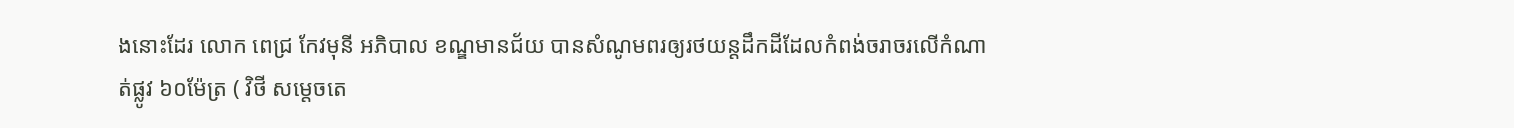ងនោះដែរ លោក ពេជ្រ កែវមុនី អភិបាល ខណ្ឌមានជ័យ បានសំណូមពរឲ្យរថយន្តដឹកដីដែលកំពង់ចរាចរលើកំណាត់ផ្លូវ ៦០ម៉ែត្រ ( វិថី សម្តេចតេ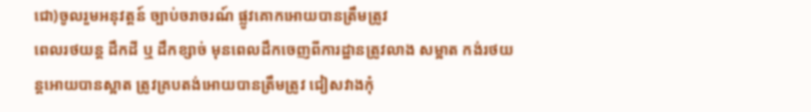ជោ)ចូលរួមអនុវត្តន៍ ច្បាប់ចរាចរណ៍ ផ្លូវគោកអោយបានត្រឹមត្រូវ
ពេលរថយន្ត ដឹកដី ឬ ដឹកខ្សាច់ មុនពេលដឹកចេញពីការដ្ឋានត្រូវលាង សម្អាត កង់រថយន្តអោយបានស្អាត ត្រូវគ្របតង់អោយបានត្រឹមត្រូវ ជៀសវាងកុំ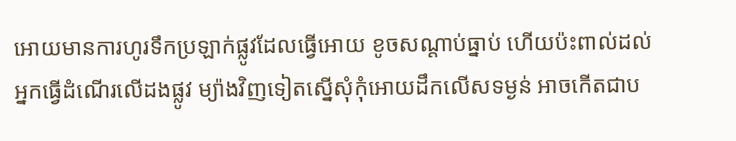អោយមានការហូរទឹកប្រឡាក់ផ្លូវដែលធ្វើអោយ ខូចសណ្តាប់ធ្នាប់ ហើយប៉ះពាល់ដល់អ្នកធ្វើដំណើរលើដងផ្លូវ ម្យ៉ាងវិញទៀតស្នើសុំកុំអោយដឹកលើសទម្ងន់ អាចកើតជាប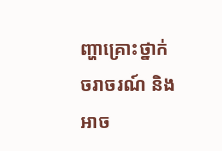ញ្ហាគ្រោះថ្នាក់ចរាចរណ៍ និងអាច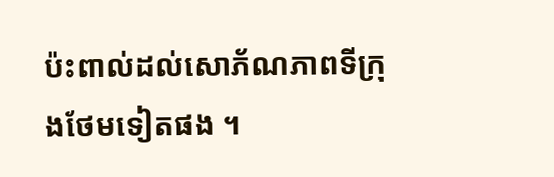ប៉ះពាល់ដល់សោភ័ណភាពទីក្រុងថែមទៀតផង ។